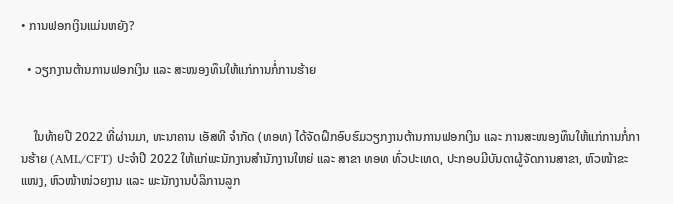• ການຟອກເງິນແມ່ນຫຍັງ?

  • ວຽກງານຕ້ານການຟອກເງິນ ແລະ ສະໜອງທຶນໃຫ້ແກ່ການກໍ່ການຮ້າຍ


    ໃນທ້າຍປີ 2022 ທີ່ຜ່ານມາ, ທະນາຄານ ເອັສທີ ຈຳກັດ (ທອທ) ໄດ້ຈັດຝຶກອົບຮົມວຽກງານຕ້ານການຟອກເງິນ ແລະ ການສະໜອງທຶນໃຫ້ແກ່ການກໍ່ການຮ້າຍ (AML/CFT) ປະຈໍາປີ 2022 ໃຫ້ແກ່ພະນັກງານສໍານັກງານໃຫຍ່ ແລະ ສາຂາ ທອທ ທົ່ວປະເທດ, ປະກອບມີບັນດາຜູ້ຈັດການສາຂາ, ຫົວໜ້າຂະແໜງ, ຫົວໜ້າໜ່ວຍງານ ແລະ ພະນັກງານບໍລິການລູກ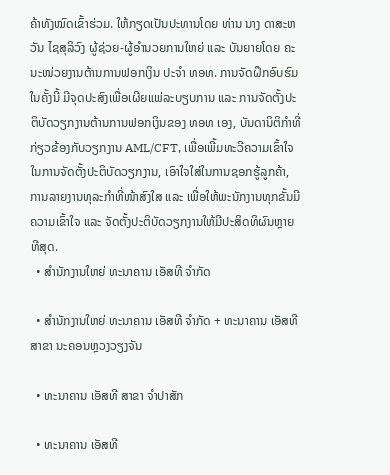ຄ້າທັງໝົດເຂົ້າຮ່ວມ. ໃຫ້ກຽດເປັນປະທານໂດຍ ທ່ານ ນາງ ດາສະຫວັນ ໄຊສຸລິວົງ ຜູ້ຊ່ວຍ-ຜູ້ອຳນວຍການໃຫຍ່ ແລະ ບັນຍາຍໂດຍ ຄະນະໜ່ວຍງານຕ້ານການຟອກເງິນ ປະຈຳ ທອທ. ການຈັດຝຶກອົບຮົມໃນຄັ້ງນີ້ ມີຈຸດປະສົງເພື່ອເຜີຍແພ່ລະບຽບການ ແລະ ການຈັດຕັ້ງປະຕິບັດວຽກງານຕ້ານການຟອກເງິນຂອງ ທອທ ເອງ, ບັນດານິຕິກຳທີ່ກ່ຽວຂ້ອງກັບວຽກງານ AML/CFT, ເພື່ອເພີ້ມທະວີຄວາມເຂົ້າໃຈໃນການຈັດຕັ້ງປະຕິບັດວຽກງານ, ເອົາໃຈໃສ່ໃນການຊອກຮູ້ລູກຄ້າ, ການລາຍງານທຸລະກຳທີ່ໜ້າສົງໃສ ແລະ ເພື່ອໃຫ້ພະນັກງານທຸກຂັ້ນມີຄວາມເຂົ້າໃຈ ແລະ ຈັດຕັ້ງປະຕິບັດວຽກງານໃຫ້ມີປະສິດທິຜົນຫຼາຍທີສຸດ.
  • ສຳນັກງານໃຫຍ່ ທະນາຄານ ເອັສທີ ຈຳກັດ

  • ສຳນັກງານໃຫຍ່ ທະນາຄານ ເອັສທີ ຈຳກັດ + ທະນາຄານ ເອັສທີ ສາຂາ ນະຄອນຫຼວງວຽງຈັນ

  • ທະນາຄານ ເອັສທີ ສາຂາ ຈຳປາສັກ

  • ທະນາຄານ ເອັສທີ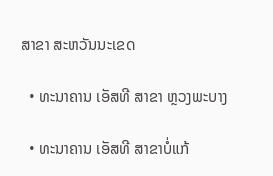ສາຂາ ສະຫວັນນະເຂດ

  • ທະນາຄານ ເອັສທີ ສາຂາ ຫຼວງພະບາງ

  • ທະນາຄານ ເອັສທີ ສາຂາບໍ່ແກ້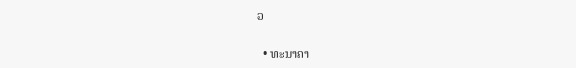ວ

  • ທະນາຄາ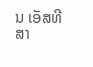ນ ເອັສທີ ສາ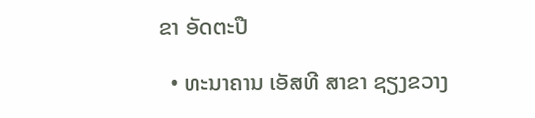ຂາ ອັດຕະປື

  • ທະນາຄານ ເອັສທີ ສາຂາ ຊຽງຂວາງ